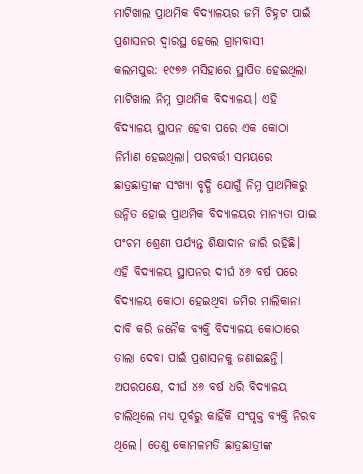ମାଟିଖାଲ ପ୍ରାଥମିକ ବିଦ୍ୟାଳୟର ଜମି ଚିହ୍ନଟ ପାଇଁ ପ୍ରଶାସନର ଦ୍ୱାରସ୍ଥ ହେଲେ ଗ୍ରାମବାସୀ
କଲମପୁର: ୧୯୭୬ ମସିହାରେ ସ୍ଥାପିତ ହେଇଥିଲା ମାଟିଖାଲ ନିମ୍ନ ପ୍ରାଥମିକ ବିଦ୍ୟାଳୟ। ଏହି ବିଦ୍ୟାଳୟ ସ୍ଥାପନ ହେବା ପରେ ଏକ କୋଠା ନିର୍ମାଣ ହେଇଥିଲା। ପରବର୍ତ୍ତୀ ସମୟରେ ଛାତ୍ରଛାତ୍ରୀଙ୍କ ସଂଖ୍ୟା ବୃଦ୍ଧି ଯୋଗୁଁ ନିମ୍ନ ପ୍ରାଥମିକରୁ ଉନ୍ନିତ ହୋଇ ପ୍ରାଥମିକ ବିଦ୍ୟାଳୟର ମାନ୍ୟତା ପାଇ ପଂଚମ ଶ୍ରେଣୀ ପର୍ଯ୍ୟନ୍ତ ଶିକ୍ଷାଦାନ ଜାରି ରହିଛି। ଏହି ବିଦ୍ୟାଳୟ ସ୍ଥାପନର ଦୀର୍ଘ ୪୬ ବର୍ଷ ପରେ ବିଦ୍ୟାଳୟ କୋଠା ହେଇଥିବା ଜମିର ମାଲିକାନା ଦାବି କରି ଜନୈକ ବ୍ୟକ୍ତି ବିଦ୍ୟାଳୟ କୋଠାରେ ତାଲା ଦେବା ପାଇଁ ପ୍ରଶାସନକୁ ଜଣାଇଛନ୍ତି। ଅପରପକ୍ଷେ, ଦୀର୍ଘ ୪୬ ବର୍ଷ ଧରି ବିଦ୍ୟାଳୟ ଚାଲିଥିଲେ ମଧ୍ୟ ପୂର୍ବରୁ କାହିଁକି ସଂପୃକ୍ତ ବ୍ୟକ୍ତି ନିରବ ଥିଲେ। ତେଣୁ କୋମଳମତି ଛାତ୍ରଛାତ୍ରୀଙ୍କ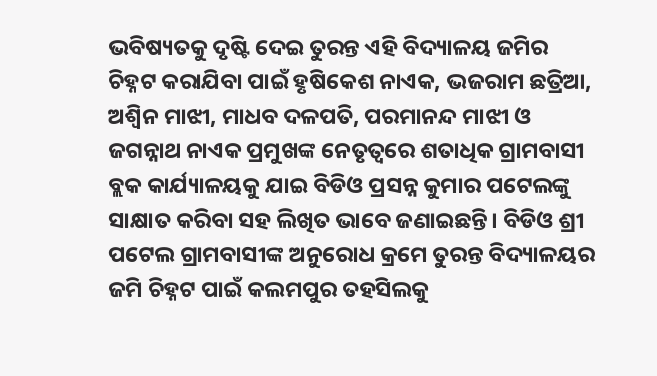ଭବିଷ୍ୟତକୁ ଦୃଷ୍ଟି ଦେଇ ତୁରନ୍ତ ଏହି ବିଦ୍ୟାଳୟ ଜମିର ଚିହ୍ନଟ କରାଯିବା ପାଇଁ ହୃଷିକେଶ ନାଏକ, ଭଜରାମ ଛତ୍ରିଆ, ଅଶ୍ୱିନ ମାଝୀ, ମାଧବ ଦଳପତି, ପରମାନନ୍ଦ ମାଝୀ ଓ ଜଗନ୍ନାଥ ନାଏକ ପ୍ରମୁଖଙ୍କ ନେତୃତ୍ୱରେ ଶତାଧିକ ଗ୍ରାମବାସୀ ବ୍ଲକ କାର୍ଯ୍ୟାଳୟକୁ ଯାଇ ବିଡିଓ ପ୍ରସନ୍ନ କୁମାର ପଟେଲଙ୍କୁ ସାକ୍ଷାତ କରିବା ସହ ଲିଖିତ ଭାବେ ଜଣାଇଛନ୍ତି। ବିଡିଓ ଶ୍ରୀ ପଟେଲ ଗ୍ରାମବାସୀଙ୍କ ଅନୁରୋଧ କ୍ରମେ ତୁରନ୍ତ ବିଦ୍ୟାଳୟର ଜମି ଚିହ୍ନଟ ପାଇଁ କଲମପୁର ତହସିଲକୁ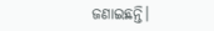ଜଣାଇଛନ୍ତି।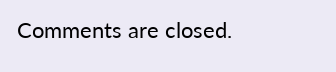Comments are closed.